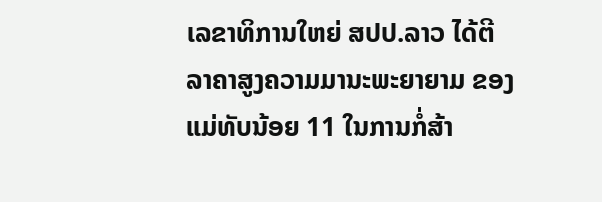ເລຂາທິການໃຫຍ່ ສປປ.ລາວ ໄດ້ຕີລາຄາສູງຄວາມມານະພະຍາຍາມ ຂອງແມ່ທັບນ້ອຍ 11 ໃນການກໍ່ສ້າ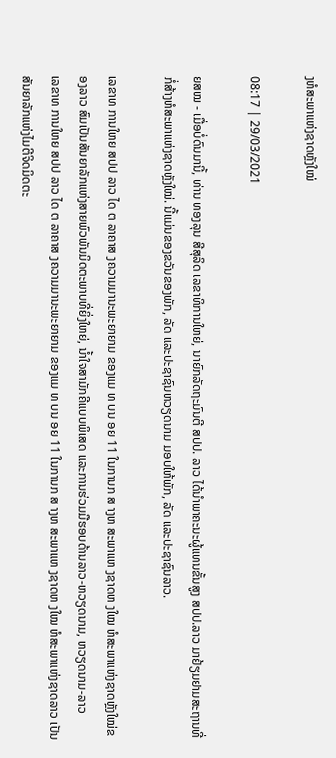ງຫໍສະພາແຫ່ງຊາດຫຼັງໃໝ່

08:17 | 29/03/2021

ຍສໝ - ເມື່ອບໍ່ດົນມານີ້, ທ່ານ ທອງລຸນ ສີສຸລິດ ເລຂາທິການໃຫຍ່, ນາຍົກລັດຖະມົນຕີ ສປປ. ລາວ ໄດ້ນຳພາຄະນະຜູ້ແທນຂັ້ນສູງ ສປປ.ລາວ ມາຢ້ຽມຢາມສະຖານທີ່ກໍ່ສ້າງຫໍສະພາແຫ່ງຊາດຫຼັງໃໝ່. ນີ້ແມ່ນຂອງຂວັນຂອງພັກ, ລັດ ແລະປະຊາຊົນຫວຽດນາມ ມອບໃຫ້ພັກ, ລັດ ແລະປະຊາຊົນລາວ.

ເລຂາທ ການໃຫຍ ສປປ ລາວ ໄດ ຕ ລາຄາສ ງຄວາມມານະພະຍາຍາມ ຂອງແມ ທ ບນ ອຍ 11 ໃນການກ ສ າງຫ ສະພາແຫ ງຊາດຫ ງໃໝ ຫໍສະພາແຫ່ງຊາດຫຼັງໃໝ່ຂອງລາວ ສົມເປັນສັນຍາລັກແຫ່ງສາຍພົວພັນມິດຕະພາບທີ່ຍິ່ງໃຫຍ່, ນ້ຳໃຈສາມັກຄີແບບພິເສດ ແລະການຮ່ວມມືຮອບດ້ານລາວ-ຫວຽດນາມ, ຫວຽດນາມ-ລາວ
ເລຂາທ ການໃຫຍ ສປປ ລາວ ໄດ ຕ ລາຄາສ ງຄວາມມານະພະຍາຍາມ ຂອງແມ ທ ບນ ອຍ 11 ໃນການກ ສ າງຫ ສະພາແຫ ງຊາດຫ ງໃໝ ຫໍສະພາແຫ່ງຊາດລາວ ເປັນສັນຍາລັກແຫ່ງໄມຕີຈິດມິດຕະ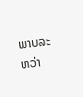ພາບລະຫວ່າ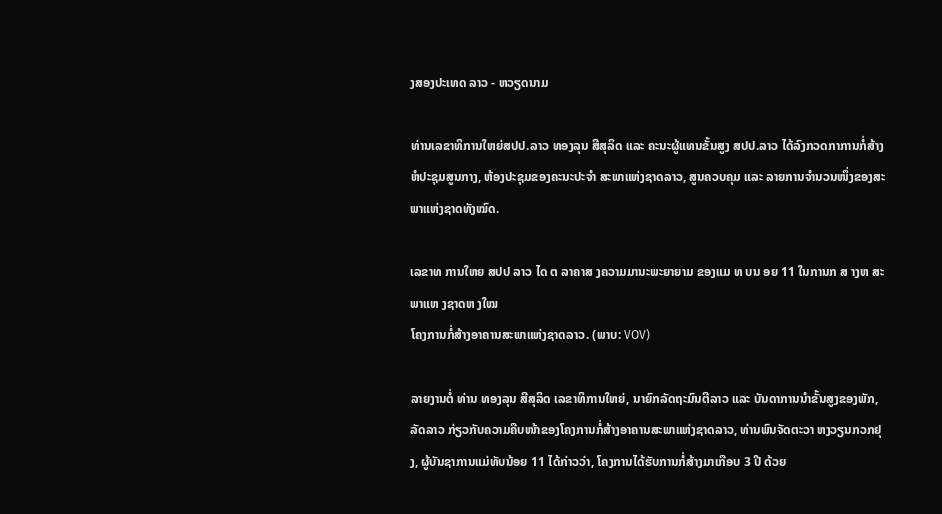ງສອງປະເທດ ລາວ - ຫວຽດນາມ

ທ່ານເລຂາທິການໃຫຍ່ສປປ.ລາວ ທອງລຸນ ສີສຸລິດ ແລະ ຄະນະຜູ້ແທນຂັ້ນສູງ ສປປ.ລາວ ໄດ້ລົງກວດກາການກໍ່ສ້າງຫໍປະຊຸມສູນກາງ, ຫ້ອງປະຊຸມຂອງຄະນະປະຈຳ ສະພາແຫ່ງຊາດລາວ, ສູນຄວບຄຸມ ແລະ ລາຍການຈຳນວນໜຶ່ງຂອງສະພາແຫ່ງຊາດທັງໝົດ.

ເລຂາທ ການໃຫຍ ສປປ ລາວ ໄດ ຕ ລາຄາສ ງຄວາມມານະພະຍາຍາມ ຂອງແມ ທ ບນ ອຍ 11 ໃນການກ ສ າງຫ ສະພາແຫ ງຊາດຫ ງໃໝ
ໂຄງການກໍ່ສ້າງອາຄານສະພາແຫ່ງຊາດລາວ. (ພາບ: VOV)

ລາຍງານຕໍ່ ທ່ານ ທອງລຸນ ສີສຸລິດ ເລຂາທິການໃຫຍ່, ນາຍົກລັດຖະມົນຕີລາວ ແລະ ບັນດາການນໍາຂັ້ນສູງຂອງພັກ, ລັດລາວ ກ່ຽວກັບຄວາມຄືບໜ້າຂອງໂຄງການກໍ່ສ້າງອາຄານສະພາແຫ່ງຊາດລາວ, ທ່ານພົນຈັດຕະວາ ຫງວຽນກວກຢຸງ, ຜູ້ບັນຊາການແມ່ທັບນ້ອຍ 11 ໄດ້ກ່າວວ່າ, ໂຄງການໄດ້ຮັບການກໍ່ສ້າງມາເກືອບ 3 ປີ ດ້ວຍ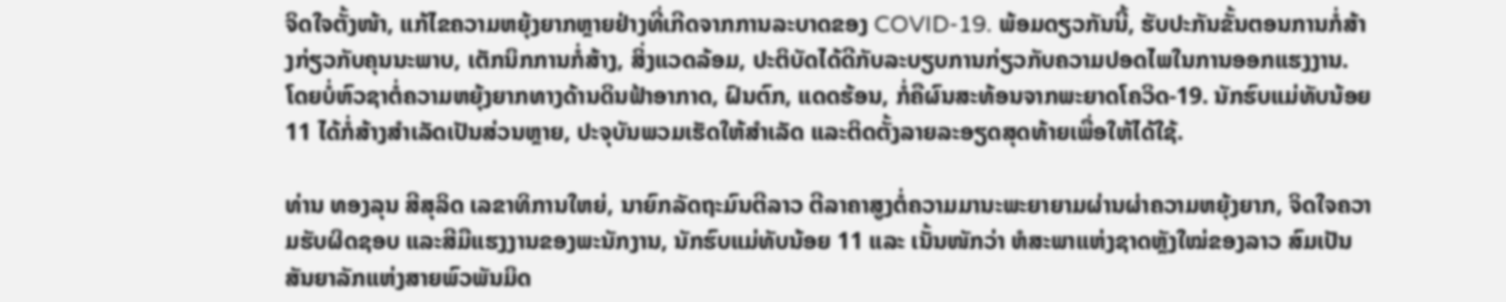ຈິດໃຈຕັ້ງໜ້າ, ແກ້ໄຂຄວາມຫຍຸ້ງຍາກຫຼາຍຢ່າງທີ່ເກີດຈາກການລະບາດຂອງ COVID-19. ພ້ອມດຽວກັນນີ້, ຮັບປະກັນຂັ້ນຕອນການກໍ່ສ້າງກ່ຽວກັບຄຸນນະພາບ, ເຕັກນິກການກໍ່ສ້າງ, ສິ່ງແວດລ້ອມ, ປະຕິບັດໄດ້ດີກັບລະບຽບການກ່ຽວກັບຄວາມປອດໄພໃນການອອກແຮງງານ. ໂດຍບໍ່ຫົວຊາຕໍ່ຄວາມຫຍຸ້ງຍາກທາງດ້ານດິນຟ້າອາກາດ, ຝົນຕົກ, ແດດຮ້ອນ, ກໍ່ຄືຜົນສະທ້ອນຈາກພະຍາດໂຄວິດ-19. ນັກຮົບແມ່ທັບນ້ອຍ 11 ໄດ້ກໍ່ສ້າງສໍາເລັດເປັນສ່ວນຫຼາຍ, ປະຈຸບັນພວມເຮັດໃຫ້ສໍາເລັດ ແລະຕິດຕັ້ງລາຍລະອຽດສຸດທ້າຍເພື່ອໃຫ້ໄດ້ໃຊ້.

ທ່ານ ທອງລຸນ ສີສຸລິດ ເລຂາທິການໃຫຍ່, ນາຍົກລັດຖະມົນຕີລາວ ຕີລາຄາສູງຕໍ່ຄວາມມານະພະຍາຍາມຜ່ານຜ່າຄວາມຫຍຸ້ງຍາກ, ຈິດໃຈຄວາມຮັບຜິດຊອບ ແລະສີມືແຮງງານຂອງພະນັກງານ, ນັກຮົບແມ່ທັບນ້ອຍ 11 ແລະ ເນັ້ນໜັກວ່າ ຫໍສະພາແຫ່ງຊາດຫຼັງໃໝ່ຂອງລາວ ສົມເປັນສັນຍາລັກແຫ່ງສາຍພົວພັນມິດ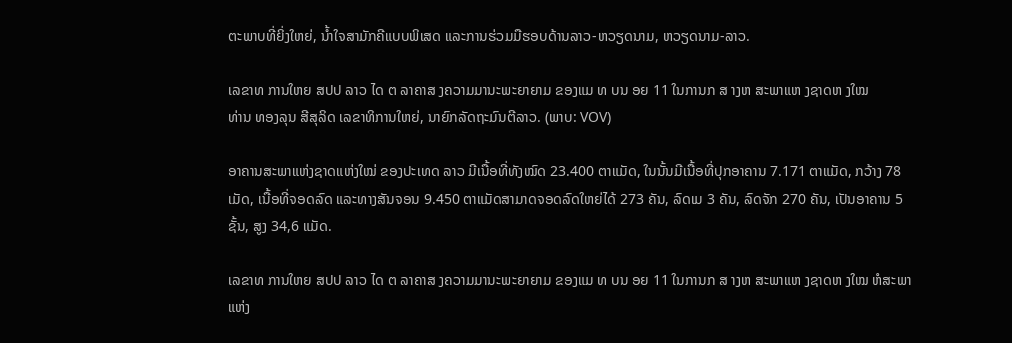ຕະພາບທີ່ຍິ່ງໃຫຍ່, ນ້ຳໃຈສາມັກຄີແບບພິເສດ ແລະການຮ່ວມມືຮອບດ້ານລາວ-ຫວຽດນາມ, ຫວຽດນາມ-ລາວ.

ເລຂາທ ການໃຫຍ ສປປ ລາວ ໄດ ຕ ລາຄາສ ງຄວາມມານະພະຍາຍາມ ຂອງແມ ທ ບນ ອຍ 11 ໃນການກ ສ າງຫ ສະພາແຫ ງຊາດຫ ງໃໝ
ທ່ານ ທອງລຸນ ສີສຸລິດ ເລຂາທິການໃຫຍ່, ນາຍົກລັດຖະມົນຕີລາວ. (ພາບ: VOV)

ອາຄານສະພາແຫ່ງຊາດແຫ່ງໃໝ່ ຂອງປະເທດ ລາວ ມີເນື້ອທີ່ທັງໝົດ 23.400 ຕາແມັດ, ໃນນັ້ນມີເນື້ອທີ່ປຸກອາຄານ 7.171 ຕາແມັດ, ກວ້າງ 78 ເມັດ, ເນື້ອທີ່ຈອດລົດ ແລະທາງສັນຈອນ 9.450 ຕາແມັດສາມາດຈອດລົດໃຫຍ່ໄດ້ 273 ຄັນ, ລົດເມ 3 ຄັນ, ລົດຈັກ 270 ຄັນ, ເປັນອາຄານ 5 ຊັ້ນ, ສູງ 34,6 ແມັດ.

ເລຂາທ ການໃຫຍ ສປປ ລາວ ໄດ ຕ ລາຄາສ ງຄວາມມານະພະຍາຍາມ ຂອງແມ ທ ບນ ອຍ 11 ໃນການກ ສ າງຫ ສະພາແຫ ງຊາດຫ ງໃໝ ຫໍສະພາແຫ່ງ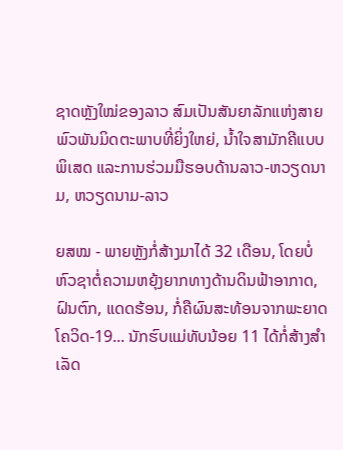ຊາດຫຼັງໃໝ່ຂອງລາວ ສົມເປັນສັນຍາລັກແຫ່ງສາຍພົວພັນມິດຕະພາບທີ່ຍິ່ງໃຫຍ່, ນ້ຳໃຈສາມັກຄີແບບພິເສດ ແລະການຮ່ວມມືຮອບດ້ານລາວ-ຫວຽດນາມ, ຫວຽດນາມ-ລາວ

ຍສໝ - ພາຍຫຼັງກໍ່ສ້າງມາໄດ້ 32 ເດືອນ, ໂດຍບໍ່ຫົວຊາຕໍ່ຄວາມຫຍຸ້ງຍາກທາງດ້ານດິນຟ້າອາກາດ, ຝົນຕົກ, ແດດຮ້ອນ, ກໍ່ຄືຜົນສະທ້ອນຈາກພະຍາດໂຄວິດ-19... ນັກຮົບແມ່ທັບນ້ອຍ 11 ໄດ້ກໍ່ສ້າງສໍາເລັດ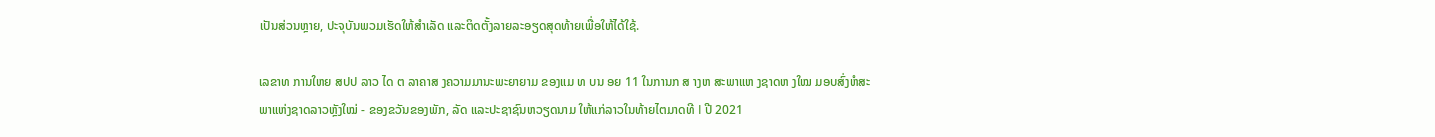ເປັນສ່ວນຫຼາຍ, ປະຈຸບັນພວມເຮັດໃຫ້ສໍາເລັດ ແລະຕິດຕັ້ງລາຍລະອຽດສຸດທ້າຍເພື່ອໃຫ້ໄດ້ໃຊ້.

ເລຂາທ ການໃຫຍ ສປປ ລາວ ໄດ ຕ ລາຄາສ ງຄວາມມານະພະຍາຍາມ ຂອງແມ ທ ບນ ອຍ 11 ໃນການກ ສ າງຫ ສະພາແຫ ງຊາດຫ ງໃໝ ມອບສົ່ງຫໍສະພາແຫ່ງຊາດລາວຫຼັງໃໝ່ - ຂອງຂວັນຂອງພັກ, ລັດ ແລະປະຊາຊົນຫວຽດນາມ ໃຫ້ແກ່ລາວໃນທ້າຍໄຕມາດທີ I ປີ 2021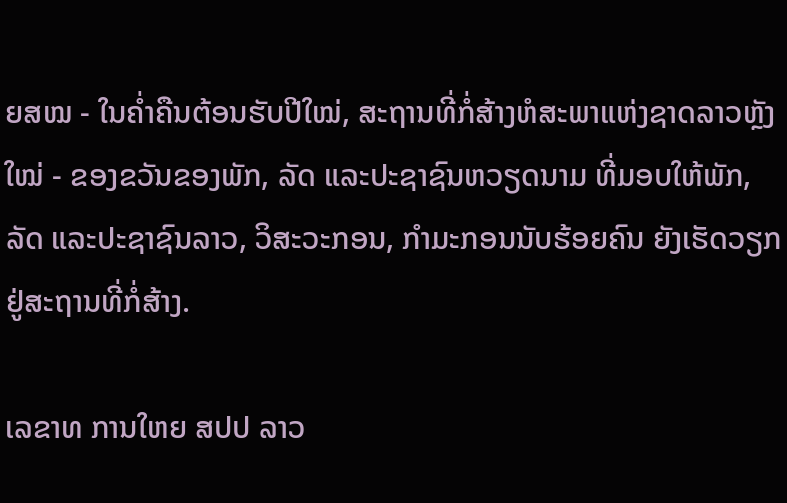ຍສໝ - ໃນຄໍ່າຄືນຕ້ອນຮັບປີໃໝ່, ສະຖານທີ່ກໍ່ສ້າງຫໍສະພາແຫ່ງຊາດລາວຫຼັງໃໝ່ - ຂອງຂວັນຂອງພັກ, ລັດ ແລະປະຊາຊົນຫວຽດນາມ ທີ່ມອບໃຫ້ພັກ, ລັດ ແລະປະຊາຊົນລາວ, ວິສະວະກອນ, ກໍາມະກອນນັບຮ້ອຍຄົນ ຍັງເຮັດວຽກຢູ່ສະຖານທີ່ກໍ່ສ້າງ.

ເລຂາທ ການໃຫຍ ສປປ ລາວ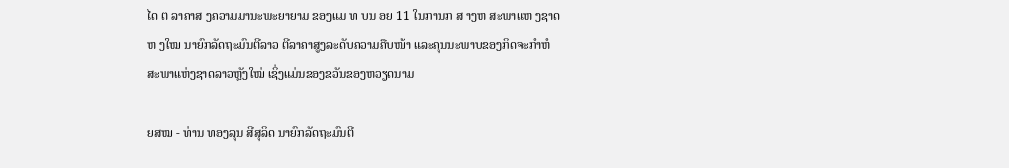ໄດ ຕ ລາຄາສ ງຄວາມມານະພະຍາຍາມ ຂອງແມ ທ ບນ ອຍ 11 ໃນການກ ສ າງຫ ສະພາແຫ ງຊາດຫ ງໃໝ ນາຍົກລັດຖະມົນຕີລາວ ຕີລາຄາສູງລະດັບຄວາມຄືບໜ້າ ແລະຄຸນນະພາບຂອງກິດຈະກໍາຫໍສະພາແຫ່ງຊາດລາວຫຼັງໃໝ່ ເຊິ່ງແມ່ນຂອງຂວັນຂອງຫວຽດນາມ

ຍສໝ - ທ່ານ ທອງລຸນ ສີສຸລິດ ນາຍົກລັດຖະມົນຕີ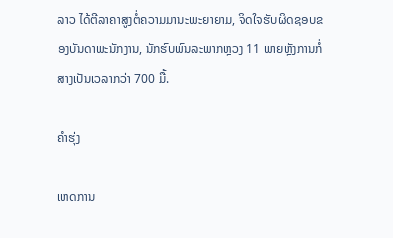ລາວ ໄດ້ຕີລາຄາສູງຕໍ່ຄວາມມານະພະຍາຍາມ, ຈິດໃຈຮັບຜິດຊອບຂອງບັນດາພະນັກງານ, ນັກຮົບພົນລະພາກຫຼວງ 11 ພາຍຫຼັງການກໍ່ສາງເປັນເວລາກວ່າ 700 ມື້.

ຄຳຮຸ່ງ

ເຫດການ